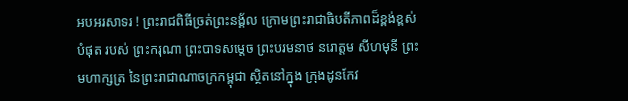អបអរសាទរ ! ព្រះរាជពិធីច្រត់ព្រះនង្គ័ល ក្រោមព្រះរាជាធិបតីភាពដ៏ខ្ពង់ខ្ពស់បំផុត របស់ ព្រះករុណា ព្រះបាទសម្តេច ព្រះបរមនាថ នរោត្តម សីហមុនី ព្រះមហាក្សត្រ នៃព្រះរាជាណាចក្រកម្ពុជា ស្ថិតនៅក្នុង ក្រុងដូនកែវ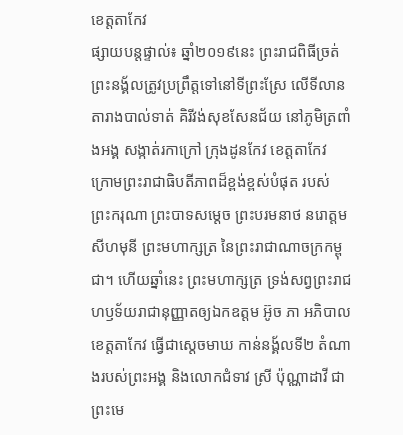ខេត្តតាកែវ
ផ្សាយបន្ដផ្ទាល់៖ ឆ្នាំ២០១៩នេះ ព្រះរាជពិធីច្រត់ព្រះនង្គ័លត្រូវប្រព្រឹត្តទៅនៅទីព្រះស្រែ លើទីលានតារាងបាល់ទាត់ គិរីវង់សុខសែនជ័យ នៅភូមិត្រពាំងអង្គ សង្កាត់រកាក្រៅ ក្រុងដូនកែវ ខេត្តតាកែវ ក្រោមព្រះរាជាធិបតីភាពដ៏ខ្ពង់ខ្ពស់បំផុត របស់ ព្រះករុណា ព្រះបាទសម្តេច ព្រះបរមនាថ នរោត្តម សីហមុនី ព្រះមហាក្សត្រ នៃព្រះរាជាណាចក្រកម្ពុជា។ ហើយឆ្នាំនេះ ព្រះមហាក្សត្រ ទ្រង់សព្វព្រះរាជហឫទ័យរាជានុញ្ញាតឲ្យឯកឧត្តម អ៊ូច ភា អភិបាលខេត្តតាកែវ ធ្វើជាស្តេចមាឃ កាន់នង្គ័លទី២ តំណាងរបស់ព្រះអង្គ និងលោកជំទាវ ស្រី ប៉ុណ្ណាដាវី ជាព្រះមេ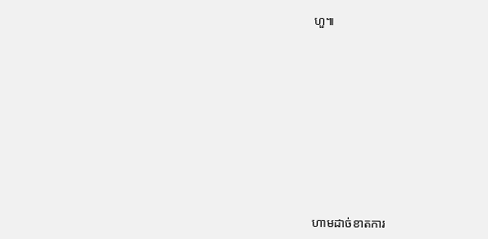ហួ៕










ហាមដាច់ខាតការ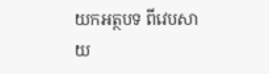យកអត្ថបទ ពីវេបសាយ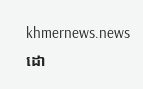khmernews.news ដោ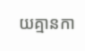យគ្មានកា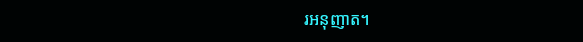រអនុញាត។